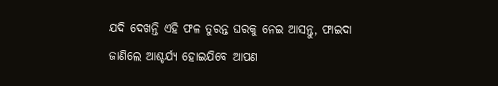ଯଦି ଦେଖନ୍ତି ଏହି ଫଳ ତୁରନ୍ତ ଘରକୁ ନେଇ ଆସନ୍ତୁ, ଫାଇଦା ଜାଣିଲେ ଆଶ୍ଚର୍ଯ୍ୟ ହୋଇଯିବେ ଆପଣ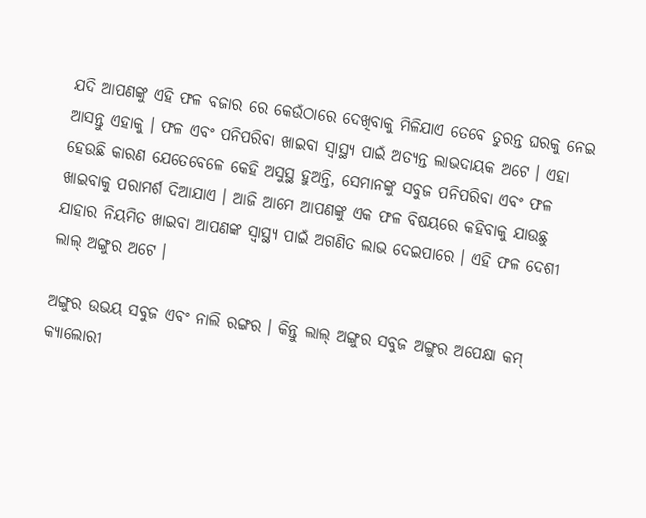ଯଦି ଆପଣଙ୍କୁ ଏହି ଫଳ ବଜାର ରେ କେଉଁଠାରେ ଦେଖିବାକୁ ମିଳିଯାଏ ତେବେ ତୁରନ୍ତ ଘରକୁ ନେଇ ଆସନ୍ତୁ ଏହାକୁ । ଫଳ ଏବଂ ପନିପରିବା ଖାଇବା ସ୍ୱାସ୍ଥ୍ୟ ପାଇଁ ଅତ୍ୟନ୍ତ ଲାଭଦାୟକ ଅଟେ । ଏହା ହେଉଛି କାରଣ ଯେତେବେଳେ କେହି ଅସୁସ୍ଥ ହୁଅନ୍ତି, ସେମାନଙ୍କୁ ସବୁଜ ପନିପରିବା ଏବଂ ଫଳ ଖାଇବାକୁ ପରାମର୍ଶ ଦିଆଯାଏ । ଆଜି ଆମେ ଆପଣଙ୍କୁ ଏକ ଫଳ ବିଷୟରେ କହିବାକୁ ଯାଉଛୁ ଯାହାର ନିୟମିତ ଖାଇବା ଆପଣଙ୍କ ସ୍ୱାସ୍ଥ୍ୟ ପାଇଁ ଅଗଣିତ ଲାଭ ଦେଇପାରେ । ଏହି ଫଳ ଦେଶୀ ଲାଲ୍ ଅଙ୍ଗୁର ଅଟେ ।

ଅଙ୍ଗୁର ଉଭୟ ସବୁଜ ଏବଂ ନାଲି ରଙ୍ଗର । କିନ୍ତୁ ଲାଲ୍ ଅଙ୍ଗୁର ସବୁଜ ଅଙ୍ଗୁର ଅପେକ୍ଷା କମ୍ କ୍ୟାଲୋରୀ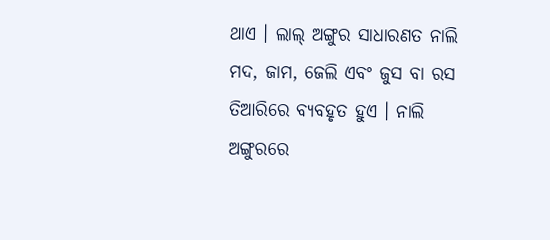ଥାଏ । ଲାଲ୍ ଅଙ୍ଗୁର ସାଧାରଣତ ନାଲି ମଦ, ଜାମ, ଜେଲି ଏବଂ ଜୁସ ବା ରସ ତିଆରିରେ ବ୍ୟବହୃତ ହୁଏ । ନାଲି ଅଙ୍ଗୁରରେ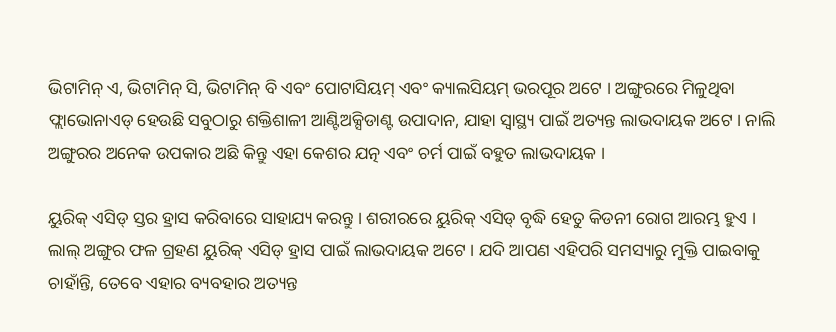ଭିଟାମିନ୍ ଏ, ଭିଟାମିନ୍ ସି, ଭିଟାମିନ୍ ବି ଏବଂ ପୋଟାସିୟମ୍ ଏବଂ କ୍ୟାଲସିୟମ୍ ଭରପୂର ଅଟେ । ଅଙ୍ଗୁରରେ ମିଳୁଥିବା ଫ୍ଲାଭୋନାଏଡ୍ ହେଉଛି ସବୁଠାରୁ ଶକ୍ତିଶାଳୀ ଆଣ୍ଟିଅକ୍ସିଡାଣ୍ଟ ଉପାଦାନ, ଯାହା ସ୍ୱାସ୍ଥ୍ୟ ପାଇଁ ଅତ୍ୟନ୍ତ ଲାଭଦାୟକ ଅଟେ । ନାଲି ଅଙ୍ଗୁରର ଅନେକ ଉପକାର ଅଛି କିନ୍ତୁ ଏହା କେଶର ଯତ୍ନ ଏବଂ ଚର୍ମ ପାଇଁ ବହୁତ ଲାଭଦାୟକ ।

ୟୁରିକ୍ ଏସିଡ୍ ସ୍ତର ହ୍ରାସ କରିବାରେ ସାହାଯ୍ୟ କରନ୍ତୁ । ଶରୀରରେ ୟୁରିକ୍ ଏସିଡ୍ ବୃଦ୍ଧି ହେତୁ କିଡନୀ ରୋଗ ଆରମ୍ଭ ହୁଏ । ଲାଲ୍ ଅଙ୍ଗୁର ଫଳ ଗ୍ରହଣ ୟୁରିକ୍ ଏସିଡ୍ ହ୍ରାସ ପାଇଁ ଲାଭଦାୟକ ଅଟେ । ଯଦି ଆପଣ ଏହିପରି ସମସ୍ୟାରୁ ମୁକ୍ତି ପାଇବାକୁ ଚାହାଁନ୍ତି, ତେବେ ଏହାର ବ୍ୟବହାର ଅତ୍ୟନ୍ତ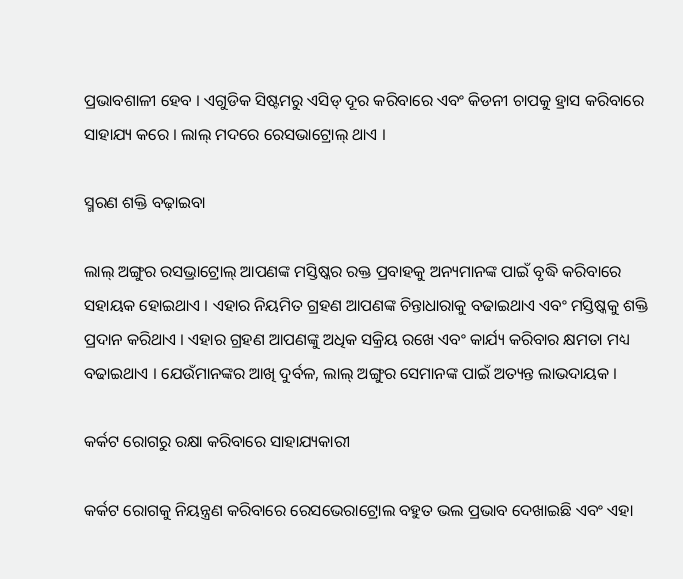ପ୍ରଭାବଶାଳୀ ହେବ । ଏଗୁଡିକ ସିଷ୍ଟମରୁ ଏସିଡ୍ ଦୂର କରିବାରେ ଏବଂ କିଡନୀ ଚାପକୁ ହ୍ରାସ କରିବାରେ ସାହାଯ୍ୟ କରେ । ଲାଲ୍ ମଦରେ ରେସଭାଟ୍ରୋଲ୍ ଥାଏ ।

ସ୍ମରଣ ଶକ୍ତି ବଢ଼ାଇବା

ଲାଲ୍ ଅଙ୍ଗୁର ରସଭ୍ରାଟ୍ରୋଲ୍ ଆପଣଙ୍କ ମସ୍ତିଷ୍କର ରକ୍ତ ପ୍ରବାହକୁ ଅନ୍ୟମାନଙ୍କ ପାଇଁ ବୃଦ୍ଧି କରିବାରେ ସହାୟକ ହୋଇଥାଏ । ଏହାର ନିୟମିତ ଗ୍ରହଣ ଆପଣଙ୍କ ଚିନ୍ତାଧାରାକୁ ବଢାଇଥାଏ ଏବଂ ମସ୍ତିଷ୍କକୁ ଶକ୍ତି ପ୍ରଦାନ କରିଥାଏ । ଏହାର ଗ୍ରହଣ ଆପଣଙ୍କୁ ଅଧିକ ସକ୍ରିୟ ରଖେ ଏବଂ କାର୍ଯ୍ୟ କରିବାର କ୍ଷମତା ମଧ୍ୟ ବଢାଇଥାଏ । ଯେଉଁମାନଙ୍କର ଆଖି ଦୁର୍ବଳ, ଲାଲ୍ ଅଙ୍ଗୁର ସେମାନଙ୍କ ପାଇଁ ଅତ୍ୟନ୍ତ ଲାଭଦାୟକ ।

କର୍କଟ ରୋଗରୁ ରକ୍ଷା କରିବାରେ ସାହାଯ୍ୟକାରୀ

କର୍କଟ ରୋଗକୁ ନିୟନ୍ତ୍ରଣ କରିବାରେ ରେସଭେରାଟ୍ରୋଲ ବହୁତ ଭଲ ପ୍ରଭାବ ଦେଖାଇଛି ଏବଂ ଏହା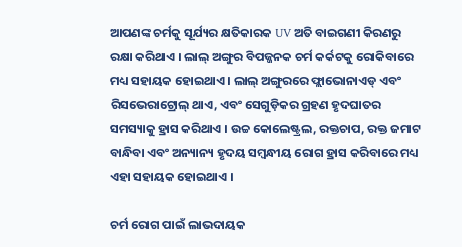ଆପଣଙ୍କ ଚର୍ମକୁ ସୂର୍ଯ୍ୟର କ୍ଷତିକାରକ UV ଅତି ବାଇଗଣୀ କିରଣରୁ ରକ୍ଷା କରିଥାଏ । ଲାଲ୍ ଅଙ୍ଗୁର ବିପଜ୍ଜନକ ଚର୍ମ କର୍କଟକୁ ରୋକିବାରେ ମଧ୍ୟ ସହାୟକ ହୋଇଥାଏ । ଲାଲ୍ ଅଙ୍ଗୁରରେ ଫ୍ଲାଭୋନାଏଡ୍ ଏବଂ ରିସଭେରାଟ୍ରୋଲ୍ ଥାଏ, ଏବଂ ସେଗୁଡ଼ିକର ଗ୍ରହଣ ହୃଦଘାତର ସମସ୍ୟାକୁ ହ୍ରାସ କରିଥାଏ । ଉଚ୍ଚ କୋଲେଷ୍ଟ୍ରଲ, ରକ୍ତଚାପ, ରକ୍ତ ଜମାଟ ବାନ୍ଧିବା ଏବଂ ଅନ୍ୟାନ୍ୟ ହୃଦୟ ସମ୍ବନ୍ଧୀୟ ରୋଗ ହ୍ରାସ କରିବାରେ ମଧ୍ୟ ଏହା ସହାୟକ ହୋଇଥାଏ ।

ଚର୍ମ ରୋଗ ପାଇଁ ଲାଭଦାୟକ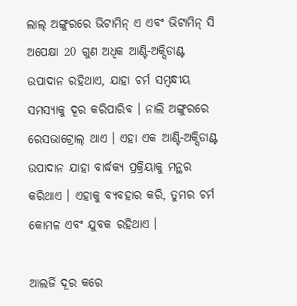ଲାଲ୍ ଅଙ୍ଗୁରରେ ଭିଟାମିନ୍ ଏ ଏବଂ ଭିଟାମିନ୍ ସି ଅପେକ୍ଷା 20 ଗୁଣ ଅଧିକ ଆଣ୍ଟି-ଅକ୍ସିଡାଣ୍ଟ ଉପାଦାନ ରହିଥାଏ, ଯାହା ଚର୍ମ ସମ୍ବନ୍ଧୀୟ ସମସ୍ୟାକୁ ଦୂର କରିପାରିବ । ନାଲି ଅଙ୍ଗୁରରେ ରେସଭାଟ୍ରୋଲ୍ ଥାଏ । ଏହା ଏକ ଆଣ୍ଟି-ଅକ୍ସିଡାଣ୍ଟ ଉପାଦାନ ଯାହା ବାର୍ଦ୍ଧକ୍ୟ ପ୍ରକ୍ରିୟାକୁ ମନ୍ଥର କରିଥାଏ । ଏହାକୁ ବ୍ୟବହାର କରି, ତୁମର ଚର୍ମ କୋମଳ ଏବଂ ଯୁବକ ରହିଥାଏ ।

ଆଲର୍ଜି ଦୂର କରେ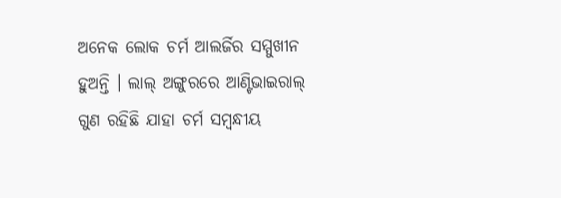ଅନେକ ଲୋକ ଚର୍ମ ଆଲର୍ଜିର ସମ୍ମୁଖୀନ ହୁଅନ୍ତି । ଲାଲ୍ ଅଙ୍ଗୁରରେ ଆଣ୍ଟିଭାଇରାଲ୍ ଗୁଣ ରହିଛି ଯାହା ଚର୍ମ ସମ୍ବନ୍ଧୀୟ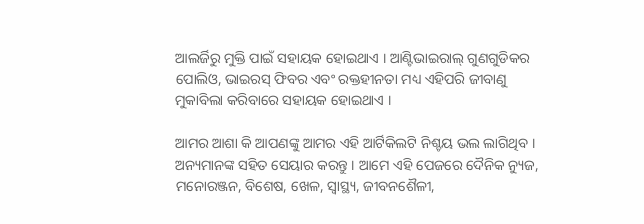ଆଲର୍ଜିରୁ ମୁକ୍ତି ପାଇଁ ସହାୟକ ହୋଇଥାଏ । ଆଣ୍ଟିଭାଇରାଲ୍ ଗୁଣଗୁଡିକର ପୋଲିଓ, ଭାଇରସ୍ ଫିବର ଏବଂ ରକ୍ତହୀନତା ମଧ୍ୟ ଏହିପରି ଜୀବାଣୁ ମୁକାବିଲା କରିବାରେ ସହାୟକ ହୋଇଥାଏ ।

ଆମର ଆଶା କି ଆପଣଙ୍କୁ ଆମର ଏହି ଆର୍ଟିକିଲଟି ନିଶ୍ଚୟ ଭଲ ଲାଗିଥିବ । ଅନ୍ୟମାନଙ୍କ ସହିତ ସେୟାର କରନ୍ତୁ । ଆମେ ଏହି ପେଜରେ ଦୈନିକ ନ୍ୟୁଜ, ମନୋରଞ୍ଜନ, ବିଶେଷ, ଖେଳ, ସ୍ୱାସ୍ଥ୍ୟ, ଜୀବନଶୈଳୀ,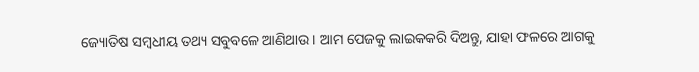ଜ୍ୟୋତିଷ ସମ୍ବଧୀୟ ତଥ୍ୟ ସବୁବଳେ ଆଣିଥାଉ । ଆମ ପେଜକୁ ଲାଇକକରି ଦିଅନ୍ତୁ, ଯାହା ଫଳରେ ଆଗକୁ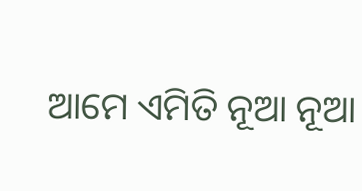ଆମେ ଏମିତି ନୂଆ ନୂଆ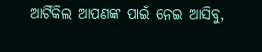ଆର୍ଟିକିଲ ଆପଣଙ୍କ ପାଇଁ ନେଇ ଆସିବୁ,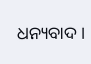ଧନ୍ୟବାଦ ।